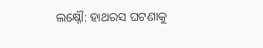ଲକ୍ଷ୍ନୌ: ହାଥରସ ଘଟଣାକୁ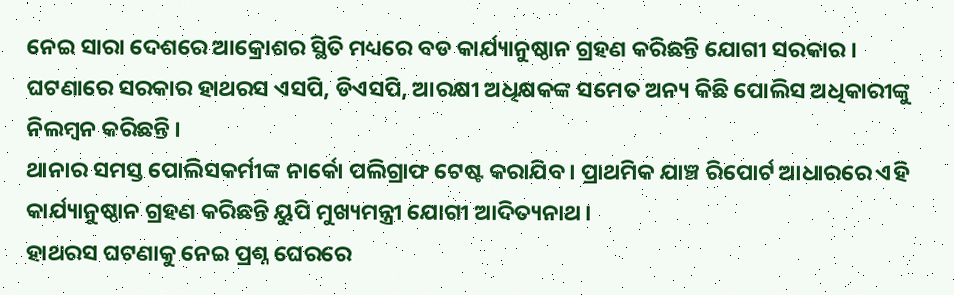ନେଇ ସାରା ଦେଶରେ ଆକ୍ରୋଶର ସ୍ଥିତି ମଧ୍ୟରେ ବଡ କାର୍ଯ୍ୟାନୁଷ୍ଠାନ ଗ୍ରହଣ କରିଛନ୍ତି ଯୋଗୀ ସରକାର । ଘଟଣାରେ ସରକାର ହାଥରସ ଏସପି, ଡିଏସପି, ଆରକ୍ଷୀ ଅଧିକ୍ଷକଙ୍କ ସମେତ ଅନ୍ୟ କିଛି ପୋଲିସ ଅଧିକାରୀଙ୍କୁ ନିଲମ୍ବନ କରିଛନ୍ତି ।
ଥାନାର ସମସ୍ତ ପୋଲିସକର୍ମୀଙ୍କ ନାର୍କୋ ପଲିଗ୍ରାଫ ଟେଷ୍ଟ କରାଯିବ । ପ୍ରାଥମିକ ଯାଞ୍ଚ ରିପୋର୍ଟ ଆଧାରରେ ଏହି କାର୍ଯ୍ୟାନୁଷ୍ଠାନ ଗ୍ରହଣ କରିଛନ୍ତି ୟୁପି ମୁଖ୍ୟମନ୍ତ୍ରୀ ଯୋଗୀ ଆଦିତ୍ୟନାଥ ।
ହାଥରସ ଘଟଣାକୁ ନେଇ ପ୍ରଶ୍ନ ଘେରରେ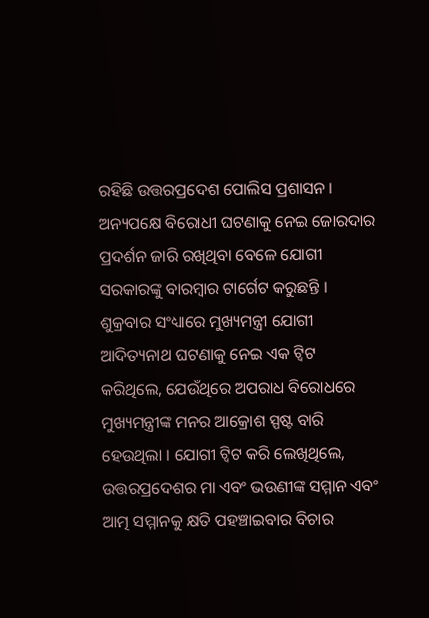ରହିଛି ଉତ୍ତରପ୍ରଦେଶ ପୋଲିସ ପ୍ରଶାସନ । ଅନ୍ୟପକ୍ଷେ ବିରୋଧୀ ଘଟଣାକୁ ନେଇ ଜୋରଦାର ପ୍ରଦର୍ଶନ ଜାରି ରଖିଥିବା ବେଳେ ଯୋଗୀ ସରକାରଙ୍କୁ ବାରମ୍ବାର ଟାର୍ଗେଟ କରୁଛନ୍ତି ।
ଶୁକ୍ରବାର ସଂଧ୍ୟାରେ ମୁଖ୍ୟମନ୍ତ୍ରୀ ଯୋଗୀ ଆଦିତ୍ୟନାଥ ଘଟଣାକୁ ନେଇ ଏକ ଟ୍ବିଟ କରିଥିଲେ, ଯେଉଁଥିରେ ଅପରାଧ ବିରୋଧରେ ମୁଖ୍ୟମନ୍ତ୍ରୀଙ୍କ ମନର ଆକ୍ରୋଶ ସ୍ପଷ୍ଟ ବାରି ହେଉଥିଲା । ଯୋଗୀ ଟ୍ବିଟ କରି ଲେଖିଥିଲେ, ଉତ୍ତରପ୍ରଦେଶର ମା ଏବଂ ଭଉଣୀଙ୍କ ସମ୍ମାନ ଏବଂ ଆତ୍ମ ସମ୍ମାନକୁ କ୍ଷତି ପହଞ୍ଚାଇବାର ବିଚାର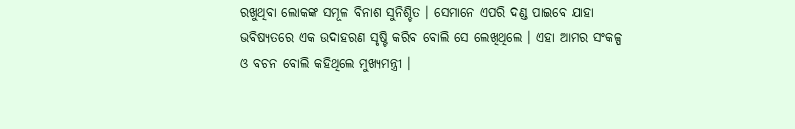ରଖୁଥିବା ଲୋକଙ୍କ ସମୂଳ ବିନାଶ ସୁନିଶ୍ଚିତ । ସେମାନେ ଏପରି ଦଣ୍ଡ ପାଇବେ ଯାହା ଭବିଷ୍ୟତରେ ଏକ ଉଦାହରଣ ସୃଷ୍ଟି କରିବ ବୋଲି ସେ ଲେଖିଥିଲେ । ଏହା ଆମର ସଂକଳ୍ପ ଓ ବଚନ ବୋଲି କହିଥିଲେ ମୁଖ୍ୟମନ୍ତ୍ରୀ ।